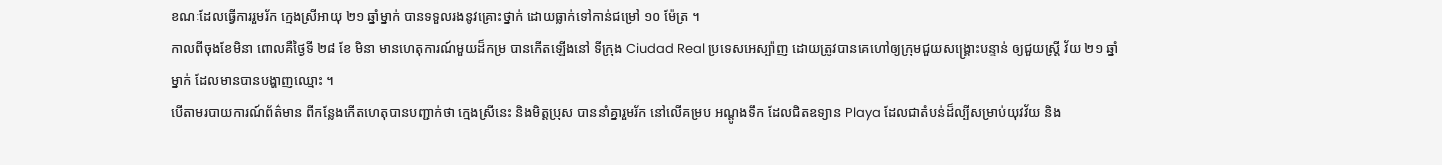ខណៈដែលធ្វើការរួមរ័ក ក្មេងស្រីអាយុ ២១ ឆ្នាំម្នាក់ បានទទួលរងនូវគ្រោះថ្នាក់ ដោយធ្លាក់ទៅកាន់ជម្រៅ ១០ ម៉ែត្រ ។
កាលពីចុងខែមិនា ពោលគឺថ្ងៃទី ២៨ ខែ មិនា មានហេតុការណ៍មួយដ៏កម្រ បានកើតឡើងនៅ ទីក្រុង Ciudad Real ប្រទេសអេស្ប៉ាញ ដោយត្រូវបានគេហៅឲ្យក្រុមជួយសង្រ្គោះបន្ទាន់ ឲ្យជួយស្ត្រី វ័យ ២១ ឆ្នាំម្នាក់ ដែលមានបានបង្ហាញឈ្មោះ ។
បើតាមរបាយការណ៍ព័ត៌មាន ពីកន្លែងកើតហេតុបានបញ្ជាក់ថា ក្មេងស្រីនេះ និងមិត្តប្រុស បាននាំគ្នារួមរ័ក នៅលើគម្រប អណ្តូងទឹក ដែលជិតឧទ្យាន Playa ដែលជាតំបន់ដ៏ល្បីសម្រាប់យុវវ័យ និង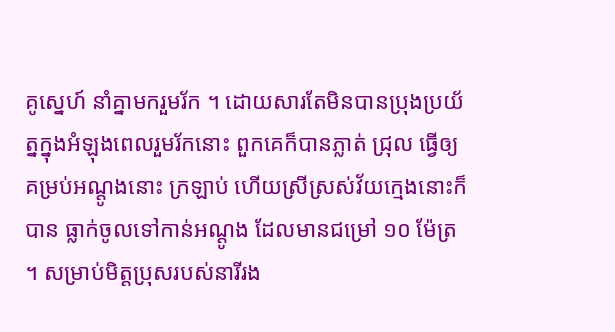គូស្នេហ៍ នាំគ្នាមករួមរ័ក ។ ដោយសារតែមិនបានប្រុងប្រយ័ត្នក្នុងអំឡុងពេលរួមរ័កនោះ ពួកគេក៏បានភ្លាត់ ជ្រុល ធ្វើឲ្យគម្រប់អណ្តូងនោះ ក្រឡាប់ ហើយស្រីស្រស់វ័យក្មេងនោះក៏បាន ធ្លាក់ចូលទៅកាន់អណ្តូង ដែលមានជម្រៅ ១០ ម៉ែត្រ ។ សម្រាប់មិត្តប្រុសរបស់នារីរង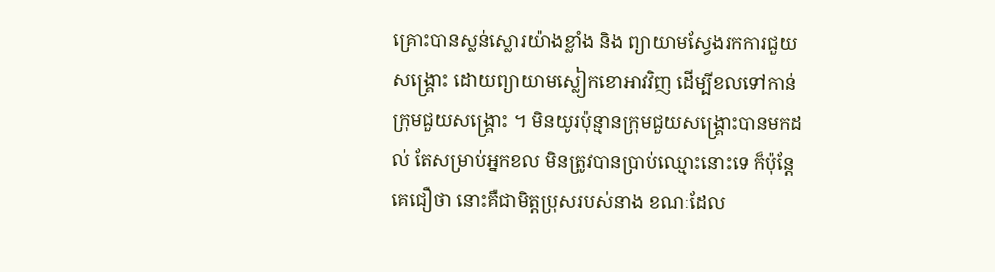គ្រោះបានស្លន់ស្លោរយ៉ាងខ្លាំង និង ព្យាយាមស្វែងរកការជួយសង្គ្រោះ ដោយព្យាយាមស្លៀកខោអាវវិញ ដើម្បីខលទៅកាន់ ក្រុមជួយសង្គ្រោះ ។ មិនយូរប៉ុន្មានក្រុមជួយសង្រ្គោះបានមកដល់ តែសម្រាប់អ្នកខល មិនត្រូវបានប្រាប់ឈ្មោះនោះទេ ក៏ប៉ុន្តែគេជឿថា នោះគឺជាមិត្តប្រុសរបស់នាង ខណៈដែល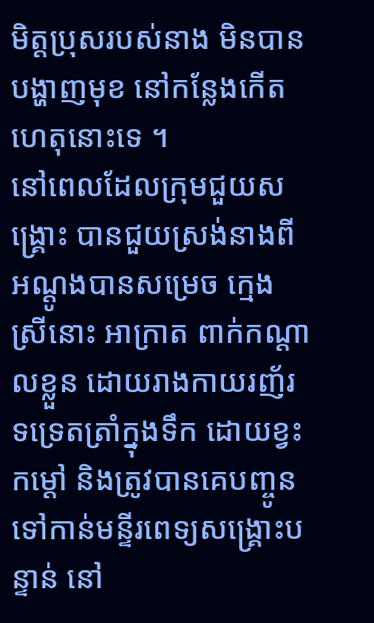មិត្តប្រុសរបស់នាង មិនបានបង្ហាញមុខ នៅកន្លែងកើតហេតុនោះទេ ។
នៅពេលដែលក្រុមជួយសង្គ្រោះ បានជួយស្រង់នាងពីអណ្តូងបានសម្រេច ក្មេងស្រីនោះ អាក្រាត ពាក់កណ្តាលខ្លួន ដោយរាងកាយរញ័រទទ្រេតត្រាំក្នុងទឹក ដោយខ្វះកម្តៅ និងត្រូវបានគេបញ្ចូនទៅកាន់មន្ទីរពេទ្យសង្គ្រោះបន្ទាន់ នៅ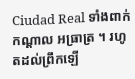Ciudad Real ទាំងពាក់កណ្តាល អធ្រាត្រ ។ រហូតដល់ព្រឹកឡើ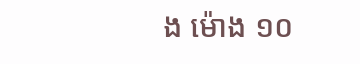ង ម៉ោង ១០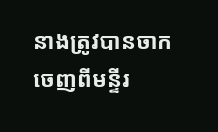នាងត្រូវបានចាកចេញពីមន្ទីរ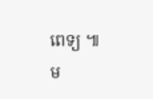ពេទ្យ ៕
ម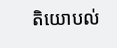តិយោបល់